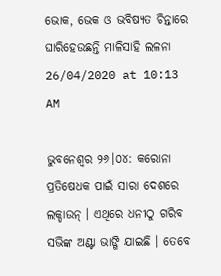ଭୋକ, ଭେକ ଓ ଭବିଷ୍ୟତ ଚିନ୍ତାରେ ଘାରିହେଉଛନ୍ତି ମାଳିସାହି ଲଳନା
26/04/2020 at 10:13 AM

ଭୁବନେଶ୍ୱର ୨୬।୦୪: କରୋନା ପ୍ରତିଷେଧକ ପାଇଁ ସାରା ଦେଶରେ ଲକ୍ଡାଉନ୍ । ଏଥିରେ ଧନୀଠୁ ଗରିବ ସଭିଙ୍କ ଅଣ୍ଟା ଭାଙ୍ଗି ଯାଇଛି । ତେବେ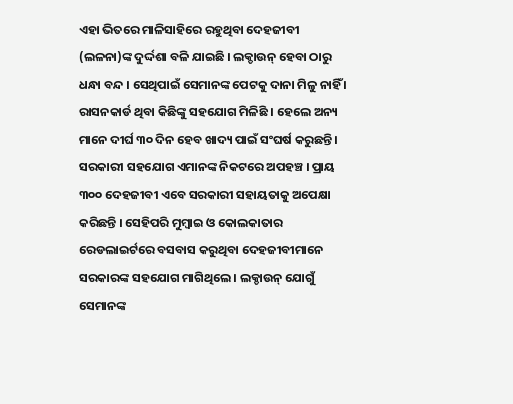ଏହା ଭିତରେ ମାଳିସାହିରେ ରହୁଥିବା ଦେହଜୀବୀ (ଲଳନା)ଙ୍କ ଦୁର୍ଦ୍ଦଶା ବଳି ଯାଇଛି । ଲକ୍ଡାଉନ୍ ହେବା ଠାରୁ ଧନ୍ଧା ବନ୍ଦ । ସେଥିପାଇଁ ସେମାନଙ୍କ ପେଟକୁ ଦାନା ମିଳୁ ନାହିଁ । ରାସନକାର୍ଡ ଥିବା କିଛିଙ୍କୁ ସହଯୋଗ ମିଳିଛି । ହେଲେ ଅନ୍ୟ ମାନେ ଦୀର୍ଘ ୩୦ ଦିନ ହେବ ଖାଦ୍ୟ ପାଇଁ ସଂଘର୍ଷ କରୁଛନ୍ତି । ସରକାରୀ ସହଯୋଗ ଏମାନଙ୍କ ନିକଟରେ ଅପହଞ୍ଚ । ପ୍ରାୟ ୩୦୦ ଦେହଜୀବୀ ଏବେ ସରକାରୀ ସହାୟତାକୁ ଅପେକ୍ଷା କରିଛନ୍ତି । ସେହିପରି ମୁମ୍ବାଇ ଓ କୋଲକାତାର ରେଡଲାଇର୍ଟରେ ବସବାସ କରୁଥିବା ଦେହଜୀବୀମାନେ ସରକାରଙ୍କ ସହଯୋଗ ମାଗିଥିଲେ । ଲକ୍ଡାଉନ୍ ଯୋଗୁଁ ସେମାନଙ୍କ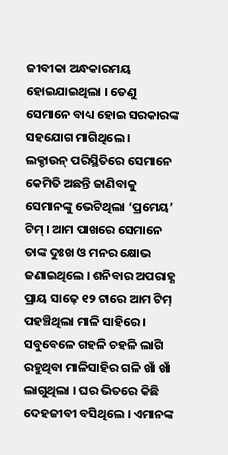ଜୀବୀକା ଅନ୍ଧକାରମୟ ହୋଇଯାଇଥିଲା । ତେଣୁ ସେମାନେ ବାଧ୍ୟ ହୋଇ ସରକାରଙ୍କ ସହଯୋଗ ମାଗିଥିଲେ ।
ଲକ୍ଡାଉନ୍ ପରିସ୍ଥିତିରେ ସେମାନେ କେମିତି ଅଛନ୍ତି ଜାଣିବାକୁ ସେମାନଙ୍କୁ ଭେଟିଥିଲା ‘ପ୍ରମେୟ’ ଟିମ୍ । ଆମ ପାଖରେ ସେମାନେ ତାଙ୍କ ଦୁଃଖ ଓ ମନର କ୍ଷୋଭ ଜଣାଇଥିଲେ । ଶନିବାର ଅପରାହ୍ଣ ପ୍ରାୟ ସାଢ଼େ ୧୨ ଟାରେ ଆମ ଟିମ୍ ପହଞ୍ଚିଥିଲା ମାଳି ସାହିରେ । ସବୁବେଳେ ଗହଳି ଚହଳି ଲାଗି ରହୁଥିବା ମାଳିସାହିର ଗଳି ଖାଁ ଖାଁ ଲାଗୁଥିଲା । ଘର ଭିତରେ କିଛି ଦେହଜୀବୀ ବସିଥିଲେ । ଏମାନଙ୍କ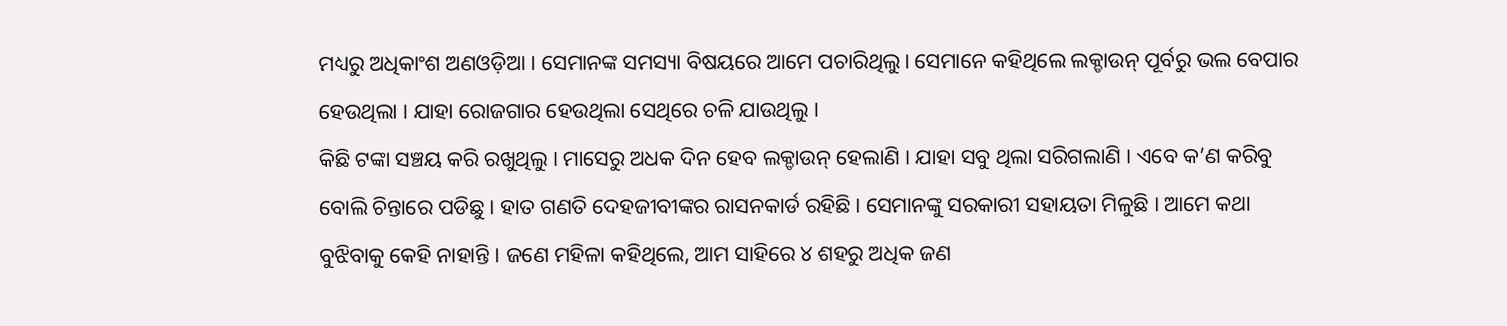ମଧ୍ୟରୁ ଅଧିକାଂଶ ଅଣଓଡ଼ିଆ । ସେମାନଙ୍କ ସମସ୍ୟା ବିଷୟରେ ଆମେ ପଚାରିଥିଲୁ। ସେମାନେ କହିଥିଲେ ଲକ୍ଡାଉନ୍ ପୂର୍ବରୁ ଭଲ ବେପାର ହେଉଥିଲା । ଯାହା ରୋଜଗାର ହେଉଥିଲା ସେଥିରେ ଚଳି ଯାଉଥିଲୁ ।
କିଛି ଟଙ୍କା ସଞ୍ଚୟ କରି ରଖୁଥିଲୁ । ମାସେରୁ ଅଧକ ଦିନ ହେବ ଲକ୍ଡାଉନ୍ ହେଲାଣି । ଯାହା ସବୁ ଥିଲା ସରିଗଲାଣି । ଏବେ କ’ଣ କରିବୁ ବୋଲି ଚିନ୍ତାରେ ପଡିଛୁ । ହାତ ଗଣତି ଦେହଜୀବୀଙ୍କର ରାସନକାର୍ଡ ରହିଛି। ସେମାନଙ୍କୁ ସରକାରୀ ସହାୟତା ମିଳୁଛି । ଆମେ କଥା ବୁଝିବାକୁ କେହି ନାହାନ୍ତି । ଜଣେ ମହିଳା କହିଥିଲେ, ଆମ ସାହିରେ ୪ ଶହରୁ ଅଧିକ ଜଣ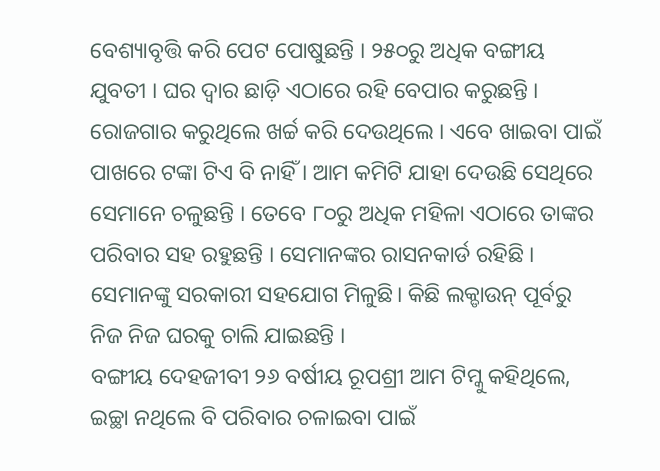ବେଶ୍ୟାବୃତ୍ତି କରି ପେଟ ପୋଷୁଛନ୍ତି । ୨୫୦ରୁ ଅଧିକ ବଙ୍ଗୀୟ ଯୁବତୀ । ଘର ଦ୍ୱାର ଛାଡ଼ି ଏଠାରେ ରହି ବେପାର କରୁଛନ୍ତି । ରୋଜଗାର କରୁଥିଲେ ଖର୍ଚ୍ଚ କରି ଦେଉଥିଲେ । ଏବେ ଖାଇବା ପାଇଁ ପାଖରେ ଟଙ୍କା ଟିଏ ବି ନାହିଁ । ଆମ କମିଟି ଯାହା ଦେଉଛି ସେଥିରେ ସେମାନେ ଚଳୁଛନ୍ତି । ତେବେ ୮୦ରୁ ଅଧିକ ମହିଳା ଏଠାରେ ତାଙ୍କର ପରିବାର ସହ ରହୁଛନ୍ତି । ସେମାନଙ୍କର ରାସନକାର୍ଡ ରହିଛି । ସେମାନଙ୍କୁ ସରକାରୀ ସହଯୋଗ ମିଳୁଛି। କିଛି ଲକ୍ଡାଉନ୍ ପୂର୍ବରୁ ନିଜ ନିଜ ଘରକୁ ଚାଲି ଯାଇଛନ୍ତି ।
ବଙ୍ଗୀୟ ଦେହଜୀବୀ ୨୬ ବର୍ଷୀୟ ରୂପଶ୍ରୀ ଆମ ଟିମ୍କୁ କହିଥିଲେ, ଇଚ୍ଛା ନଥିଲେ ବି ପରିବାର ଚଳାଇବା ପାଇଁ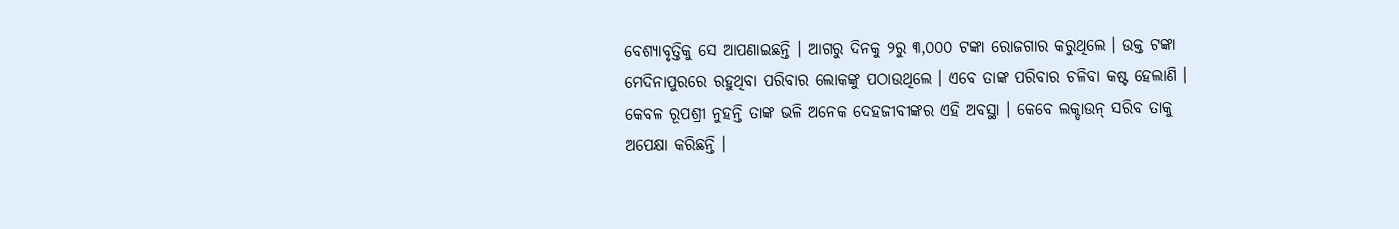ବେଶ୍ୟାବୃତ୍ତିକୁ ସେ ଆପଣାଇଛନ୍ତି । ଆଗରୁ ଦିନକୁ ୨ରୁ ୩,୦୦୦ ଟଙ୍କା ରୋଜଗାର କରୁଥିଲେ । ଉକ୍ତ ଟଙ୍କା ମେଦିନାପୁରରେ ରହୁଥିବା ପରିବାର ଲୋକଙ୍କୁ ପଠାଉଥିଲେ । ଏବେ ତାଙ୍କ ପରିବାର ଚଳିବା କଷ୍ଟ ହେଲାଣି । କେବଳ ରୂପଶ୍ରୀ ନୁହନ୍ତି ତାଙ୍କ ଭଳି ଅନେକ ଦେହଜୀବୀଙ୍କର ଏହି ଅବସ୍ଥା । କେବେ ଲକ୍ଡାଉନ୍ ସରିବ ତାକୁ ଅପେକ୍ଷା କରିଛନ୍ତି ।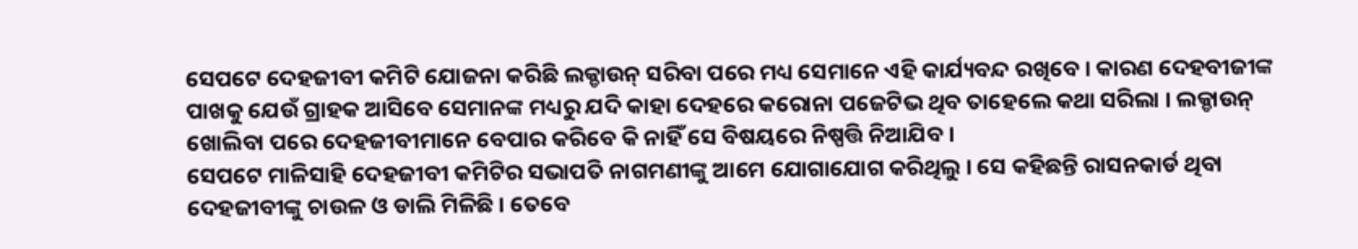ସେପଟେ ଦେହଜୀବୀ କମିଟି ଯୋଜନା କରିଛି ଲକ୍ଡାଉନ୍ ସରିବା ପରେ ମଧ୍ୟ ସେମାନେ ଏହି କାର୍ଯ୍ୟବନ୍ଦ ରଖିବେ । କାରଣ ଦେହବୀଜୀଙ୍କ ପାଖକୁ ଯେଉଁ ଗ୍ରାହକ ଆସିବେ ସେମାନଙ୍କ ମଧ୍ୟରୁ ଯଦି କାହା ଦେହରେ କରୋନା ପଜେଟିଭ ଥିବ ତାହେଲେ କଥା ସରିଲା । ଲକ୍ଡାଉନ୍ ଖୋଲିବା ପରେ ଦେହଜୀବୀମାନେ ବେପାର କରିବେ କି ନାହିଁ ସେ ବିଷୟରେ ନିଷ୍ପତ୍ତି ନିଆଯିବ ।
ସେପଟେ ମାଳିସାହି ଦେହଜୀବୀ କମିଟିର ସଭାପତି ନାଗମଣୀଙ୍କୁ ଆମେ ଯୋଗାଯୋଗ କରିଥିଲୁ । ସେ କହିଛନ୍ତି ରାସନକାର୍ଡ ଥିବା ଦେହଜୀବୀଙ୍କୁ ଚାଉଳ ଓ ଡାଲି ମିଳିଛି । ତେବେ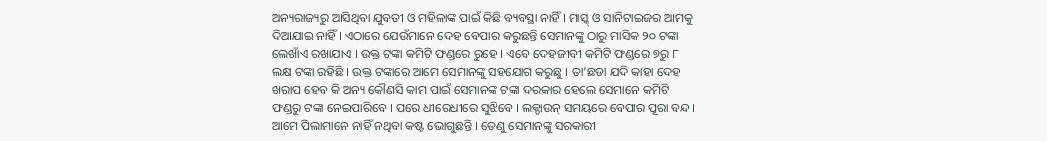ଅନ୍ୟରାଜ୍ୟରୁ ଆସିଥିବା ଯୁବତୀ ଓ ମହିଳାଙ୍କ ପାଇଁ କିଛି ବ୍ୟବସ୍ଥା ନାହିଁ । ମାସ୍କ୍ ଓ ସାନିଟାଇଜର ଆମକୁ ଦିଆଯାଇ ନାହିଁ । ଏଠାରେ ଯେଉଁମାନେ ଦେହ ବେପାର କରୁଛନ୍ତି ସେମାନଙ୍କୁ ଠାରୁ ମାସିକ ୨୦ ଟଙ୍କା ଲେଖାଁଏ ରଖାଯାଏ । ଉକ୍ତ ଟଙ୍କା କମିଟି ଫଣ୍ଡରେ ରୁହେ । ଏବେ ଦେହଜୀବୀ କମିଟି ଫଣ୍ଡରେ ୭ରୁ ୮ ଲକ୍ଷ ଟଙ୍କା ରହିଛି । ଉକ୍ତ ଟଙ୍କାରେ ଆମେ ସେମାନଙ୍କୁ ସହଯୋଗ କରୁଛୁ । ତା’ଛଡା ଯଦି କାହା ଦେହ ଖରାପ ହେବ କି ଅନ୍ୟ କୌଣସି କାମ ପାଇଁ ସେମାନଙ୍କ ଟଙ୍କା ଦରକାର ହେଲେ ସେମାନେ କମିଟି ଫଣ୍ଡରୁ ଟଙ୍କା ନେଇପାରିବେ । ପରେ ଧୀରେଧୀରେ ସୁଝିବେ । ଲକ୍ଡାଉନ୍ ସମୟରେ ବେପାର ପୂରା ବନ୍ଦ । ଆମେ ପିଲାମାନେ ନାହିଁ ନଥିବା କଷ୍ଟ ଭୋଗୁଛନ୍ତି । ତେଣୁ ସେମାନଙ୍କୁ ସରକାରୀ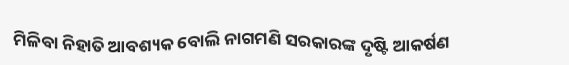ମିଳିବା ନିହାତି ଆବଶ୍ୟକ ବୋଲି ନାଗମଣି ସରକାରଙ୍କ ଦୃଷ୍ଟି ଆକର୍ଷଣ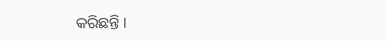କରିଛନ୍ତି ।